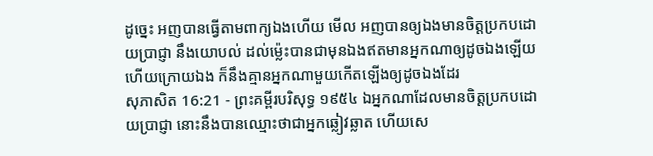ដូច្នេះ អញបានធ្វើតាមពាក្យឯងហើយ មើល អញបានឲ្យឯងមានចិត្តប្រកបដោយប្រាជ្ញា នឹងយោបល់ ដល់ម៉្លេះបានជាមុនឯងឥតមានអ្នកណាឲ្យដូចឯងឡើយ ហើយក្រោយឯង ក៏នឹងគ្មានអ្នកណាមួយកើតឡើងឲ្យដូចឯងដែរ
សុភាសិត 16:21 - ព្រះគម្ពីរបរិសុទ្ធ ១៩៥៤ ឯអ្នកណាដែលមានចិត្តប្រកបដោយប្រាជ្ញា នោះនឹងបានឈ្មោះថាជាអ្នកឆ្លៀវឆ្លាត ហើយសេ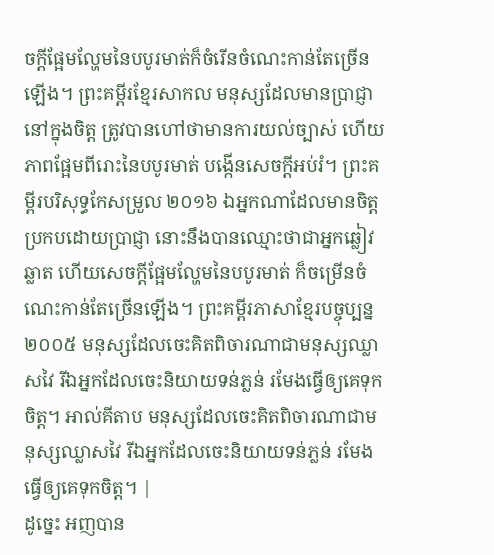ចក្ដីផ្អែមល្ហែមនៃបបូរមាត់ក៏ចំរើនចំណេះកាន់តែច្រើនឡើង។ ព្រះគម្ពីរខ្មែរសាកល មនុស្សដែលមានប្រាជ្ញានៅក្នុងចិត្ត ត្រូវបានហៅថាមានការយល់ច្បាស់ ហើយភាពផ្អែមពីរោះនៃបបូរមាត់ បង្កើនសេចក្ដីអប់រំ។ ព្រះគម្ពីរបរិសុទ្ធកែសម្រួល ២០១៦ ឯអ្នកណាដែលមានចិត្តប្រកបដោយប្រាជ្ញា នោះនឹងបានឈ្មោះថាជាអ្នកឆ្លៀវឆ្លាត ហើយសេចក្ដីផ្អែមល្ហែមនៃបបូរមាត់ ក៏ចម្រើនចំណេះកាន់តែច្រើនឡើង។ ព្រះគម្ពីរភាសាខ្មែរបច្ចុប្បន្ន ២០០៥ មនុស្សដែលចេះគិតពិចារណាជាមនុស្សឈ្លាសវៃ រីឯអ្នកដែលចេះនិយាយទន់ភ្លន់ រមែងធ្វើឲ្យគេទុកចិត្ត។ អាល់គីតាប មនុស្សដែលចេះគិតពិចារណាជាមនុស្សឈ្លាសវៃ រីឯអ្នកដែលចេះនិយាយទន់ភ្លន់ រមែងធ្វើឲ្យគេទុកចិត្ត។ |
ដូច្នេះ អញបាន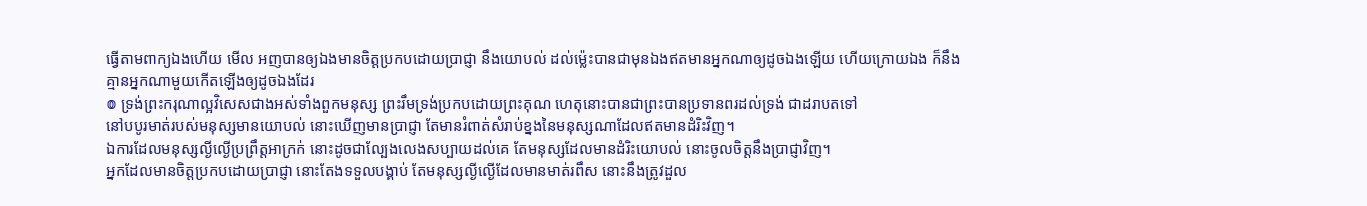ធ្វើតាមពាក្យឯងហើយ មើល អញបានឲ្យឯងមានចិត្តប្រកបដោយប្រាជ្ញា នឹងយោបល់ ដល់ម៉្លេះបានជាមុនឯងឥតមានអ្នកណាឲ្យដូចឯងឡើយ ហើយក្រោយឯង ក៏នឹងគ្មានអ្នកណាមួយកើតឡើងឲ្យដូចឯងដែរ
៙ ទ្រង់ព្រះករុណាល្អវិសេសជាងអស់ទាំងពួកមនុស្ស ព្រះរឹមទ្រង់ប្រកបដោយព្រះគុណ ហេតុនោះបានជាព្រះបានប្រទានពរដល់ទ្រង់ ជាដរាបតទៅ
នៅបបូរមាត់របស់មនុស្សមានយោបល់ នោះឃើញមានប្រាជ្ញា តែមានរំពាត់សំរាប់ខ្នងនៃមនុស្សណាដែលឥតមានដំរិះវិញ។
ឯការដែលមនុស្សល្ងីល្ងើប្រព្រឹត្តអាក្រក់ នោះដូចជាល្បែងលេងសប្បាយដល់គេ តែមនុស្សដែលមានដំរិះយោបល់ នោះចូលចិត្តនឹងប្រាជ្ញាវិញ។
អ្នកដែលមានចិត្តប្រកបដោយប្រាជ្ញា នោះតែងទទួលបង្គាប់ តែមនុស្សល្ងីល្ងើដែលមានមាត់រពឹស នោះនឹងត្រូវដួល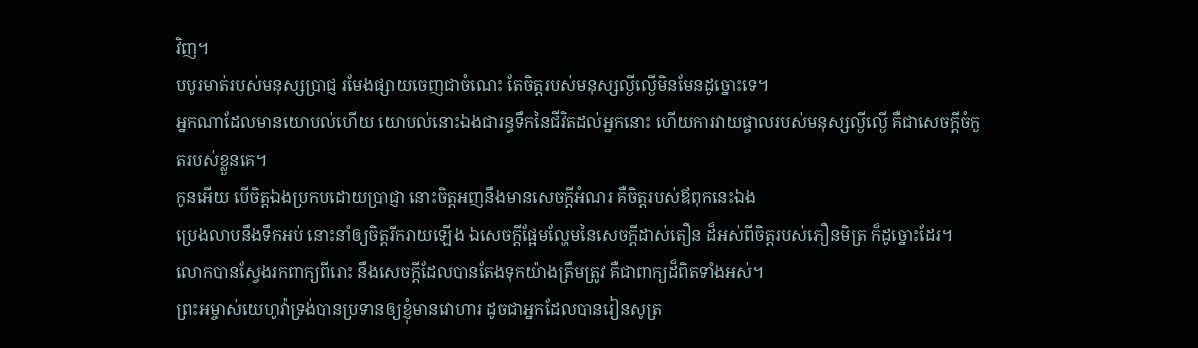វិញ។
បបូរមាត់របស់មនុស្សប្រាជ្ញ រមែងផ្សាយចេញជាចំណេះ តែចិត្តរបស់មនុស្សល្ងីល្ងើមិនមែនដូច្នោះទេ។
អ្នកណាដែលមានយោបល់ហើយ យោបល់នោះឯងជារន្ធទឹកនៃជីវិតដល់អ្នកនោះ ហើយការវាយផ្ចាលរបស់មនុស្សល្ងីល្ងើ គឺជាសេចក្ដីចំកួតរបស់ខ្លួនគេ។
កូនអើយ បើចិត្តឯងប្រកបដោយប្រាជ្ញា នោះចិត្តអញនឹងមានសេចក្ដីអំណរ គឺចិត្តរបស់ឪពុកនេះឯង
ប្រេងលាបនឹងទឹកអប់ នោះនាំឲ្យចិត្តរីករាយឡើង ឯសេចក្ដីផ្អែមល្ហែមនៃសេចក្ដីដាស់តឿន ដ៏អស់ពីចិត្តរបស់ភឿនមិត្រ ក៏ដូច្នោះដែរ។
លោកបានស្វែងរកពាក្យពីរោះ នឹងសេចក្ដីដែលបានតែងទុកយ៉ាងត្រឹមត្រូវ គឺជាពាក្យដ៏ពិតទាំងអស់។
ព្រះអម្ចាស់យេហូវ៉ាទ្រង់បានប្រទានឲ្យខ្ញុំមានវោហារ ដូចជាអ្នកដែលបានរៀនសូត្រ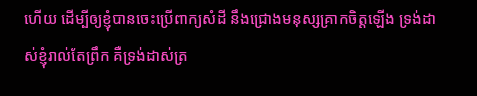ហើយ ដើម្បីឲ្យខ្ញុំបានចេះប្រើពាក្យសំដី នឹងជ្រោងមនុស្សគ្រាកចិត្តឡើង ទ្រង់ដាស់ខ្ញុំរាល់តែព្រឹក គឺទ្រង់ដាស់ត្រ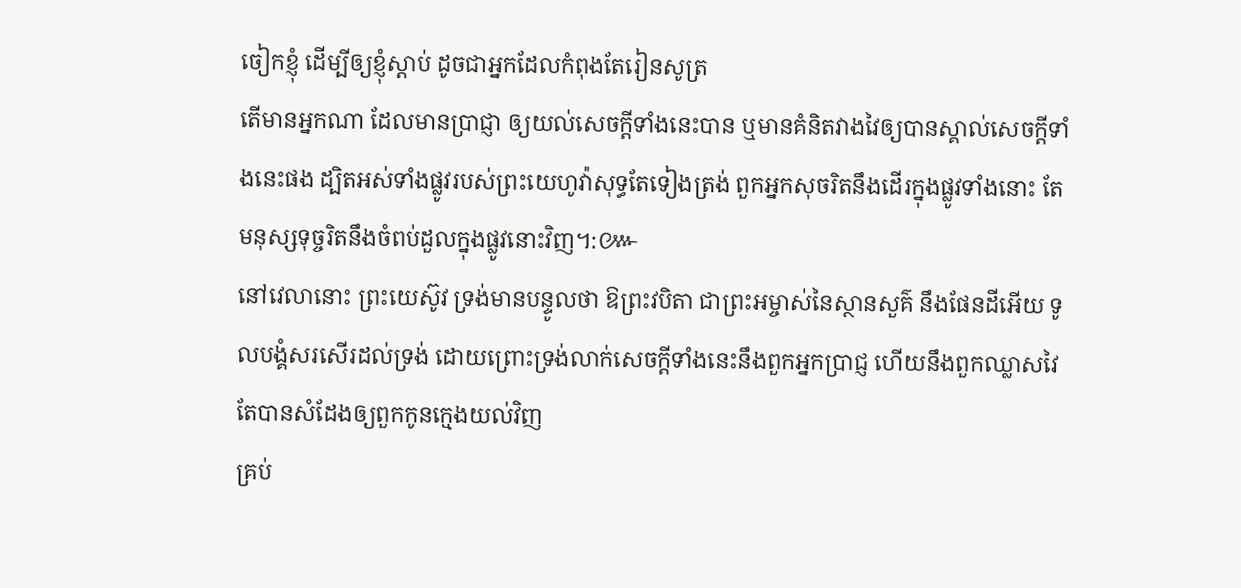ចៀកខ្ញុំ ដើម្បីឲ្យខ្ញុំស្តាប់ ដូចជាអ្នកដែលកំពុងតែរៀនសូត្រ
តើមានអ្នកណា ដែលមានប្រាជ្ញា ឲ្យយល់សេចក្ដីទាំងនេះបាន ឬមានគំនិតវាងវៃឲ្យបានស្គាល់សេចក្ដីទាំងនេះផង ដ្បិតអស់ទាំងផ្លូវរបស់ព្រះយេហូវ៉ាសុទ្ធតែទៀងត្រង់ ពួកអ្នកសុចរិតនឹងដើរក្នុងផ្លូវទាំងនោះ តែមនុស្សទុច្ចរិតនឹងចំពប់ដួលក្នុងផ្លូវនោះវិញ។:៚
នៅវេលានោះ ព្រះយេស៊ូវ ទ្រង់មានបន្ទូលថា ឱព្រះវបិតា ជាព្រះអម្ចាស់នៃស្ថានសួគ៌ នឹងផែនដីអើយ ទូលបង្គំសរសើរដល់ទ្រង់ ដោយព្រោះទ្រង់លាក់សេចក្ដីទាំងនេះនឹងពួកអ្នកប្រាជ្ញ ហើយនឹងពួកឈ្លាសវៃ តែបានសំដែងឲ្យពួកកូនក្មេងយល់វិញ
គ្រប់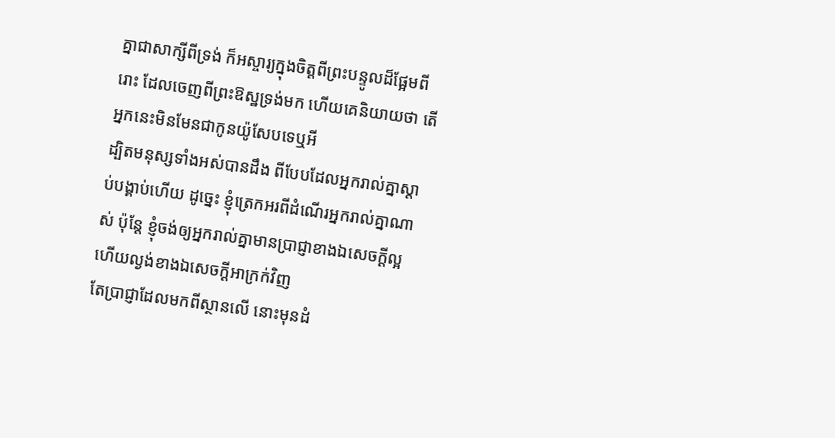គ្នាជាសាក្សីពីទ្រង់ ក៏អស្ចារ្យក្នុងចិត្តពីព្រះបន្ទូលដ៏ផ្អែមពីរោះ ដែលចេញពីព្រះឱស្ឋទ្រង់មក ហើយគេនិយាយថា តើអ្នកនេះមិនមែនជាកូនយ៉ូសែបទេឬអី
ដ្បិតមនុស្សទាំងអស់បានដឹង ពីបែបដែលអ្នករាល់គ្នាស្តាប់បង្គាប់ហើយ ដូច្នេះ ខ្ញុំត្រេកអរពីដំណើរអ្នករាល់គ្នាណាស់ ប៉ុន្តែ ខ្ញុំចង់ឲ្យអ្នករាល់គ្នាមានប្រាជ្ញាខាងឯសេចក្ដីល្អ ហើយល្ងង់ខាងឯសេចក្ដីអាក្រក់វិញ
តែប្រាជ្ញាដែលមកពីស្ថានលើ នោះមុនដំ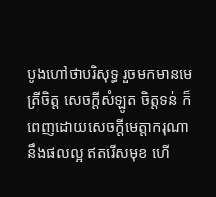បូងហៅថាបរិសុទ្ធ រួចមកមានមេត្រីចិត្ត សេចក្ដីសំឡូត ចិត្តទន់ ក៏ពេញដោយសេចក្ដីមេត្តាករុណា នឹងផលល្អ ឥតរើសមុខ ហើ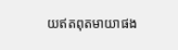យឥតពុតមាយាផង